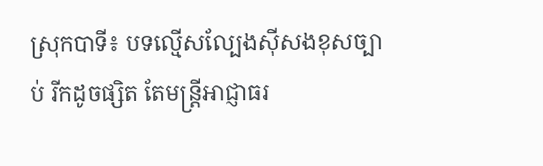ស្រុកបាទី៖ បទល្មើសល្បែងស៊ីសងខុសច្បាប់ រីកដូចផ្សិត តែមន្ត្រីអាជ្ញាធរ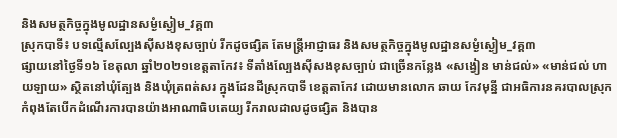និងសមត្ថកិច្ចក្នុងមូលដ្ឋានសម្ងំស្ងៀម_វគ្គ៣
ស្រុកបាទី៖ បទល្មើសល្បែងស៊ីសងខុសច្បាប់ រីកដូចផ្សិត តែមន្ត្រីអាជ្ញាធរ និងសមត្ថកិច្ចក្នុងមូលដ្ឋានសម្ងំស្ងៀម_វគ្គ៣
ផ្សាយនៅថ្ងៃទី១៦ ខែតុលា ឆ្នាំ២០២១ខេត្តតាកែវ៖ ទីតាំងល្បែងស៊ីសងខុសច្បាប់ ជាច្រើនកន្លែង «សង្វៀន មាន់ជល់» «មាន់ជល់ ហាយឡាយ» ស្ថិតនៅឃុំត្បែង និងឃុំត្រពត់សរ ក្នុងដែនដីស្រុកបាទី ខេត្តតាកែវ ដោយមានលោក ឆាយ កែវមុន្នី ជាអធិការនគរបាលស្រុក កំពុងតែបើកដំណើរការបានយ៉ាងអាណាធិបតេយ្យ រីករាលដាលដូចផ្សិត និងបាន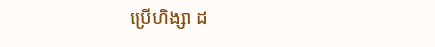ប្រើហិង្សា ដ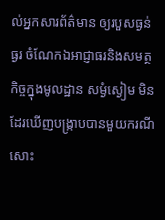ល់អ្នកសារព័ត៌មាន ឲ្យរបួសធ្ងន់ធ្ងរ ចំណែកឯអាជ្ញាធរនិងសមត្ថកិច្ចក្នុងមូលដ្ឋាន សម្ងំស្ងៀម មិនដែរឃើញបង្ក្រាបបានមួយករណីសោះ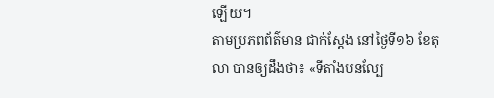ឡើយ។
តាមប្រភពព័ត៌មាន ជាក់ស្ដែង នៅថ្ងៃទី១៦ ខែតុលា បានឲ្យដឹងថា៖ «ទីតាំងបនល្បែ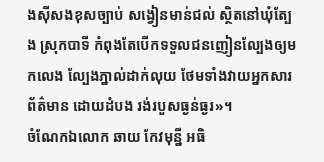ងស៊ីសងខុសច្បាប់ សង្វៀនមាន់ជល់ ស្ថិតនៅឃុំត្បែង ស្រុកបាទី កំពុងតែបើកទទួលជនញៀនល្បែងឲ្យមកលេង ល្បែងភ្នាល់ដាក់លុយ ថែមទាំងវាយអ្នកសារព័ត៌មាន ដោយដំបង រង់របួសធ្ងន់ធ្ងរ»។
ចំណែកឯលោក ឆាយ កែវមុន្នី អធិ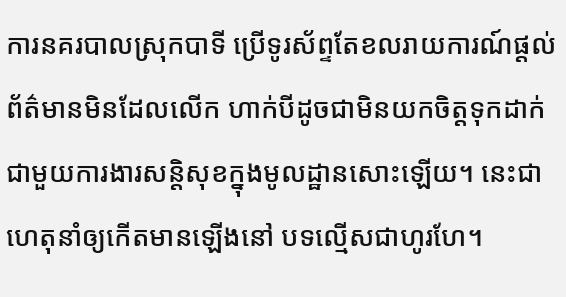ការនគរបាលស្រុកបាទី ប្រើទូរស័ព្ទតែខលរាយការណ៍ផ្តល់ព័ត៌មានមិនដែលលើក ហាក់បីដូចជាមិនយកចិត្តទុកដាក់ជាមួយការងារសន្តិសុខក្នុងមូលដ្ឋានសោះឡើយ។ នេះជាហេតុនាំឲ្យកើតមានឡើងនៅ បទល្មើសជាហូរហែ។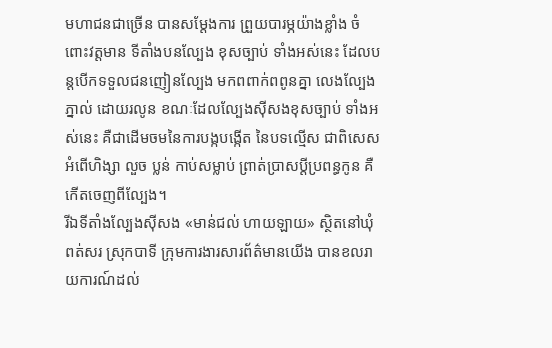មហាជនជាច្រើន បានសម្តែងការ ព្រួយបារម្ភយ៉ាងខ្លាំង ចំពោះវត្តមាន ទីតាំងបនល្បែង ខុសច្បាប់ ទាំងអស់នេះ ដែលបន្តបើកទទួលជនញៀនល្បែង មកពពាក់ពពូនគ្នា លេងល្បែងភ្នាល់ ដោយរលូន ខណៈដែលល្បែងស៊ីសងខុសច្បាប់ ទាំងអស់នេះ គឺជាដើមចមនៃការបង្កបង្កើត នៃបទល្មើស ជាពិសេស អំពើហិង្សា លួច ប្លន់ កាប់សម្លាប់ ព្រាត់ប្រាសប្ដីប្រពន្ធកូន គឺកើតចេញពីល្បែង។
រីឯទីតាំងល្បែងស៊ីសង «មាន់ជល់ ហាយឡាយ» ស្ថិតនៅឃុំពត់សរ ស្រុកបាទី ក្រុមការងារសារព័ត៌មានយើង បានខលរាយការណ៍ដល់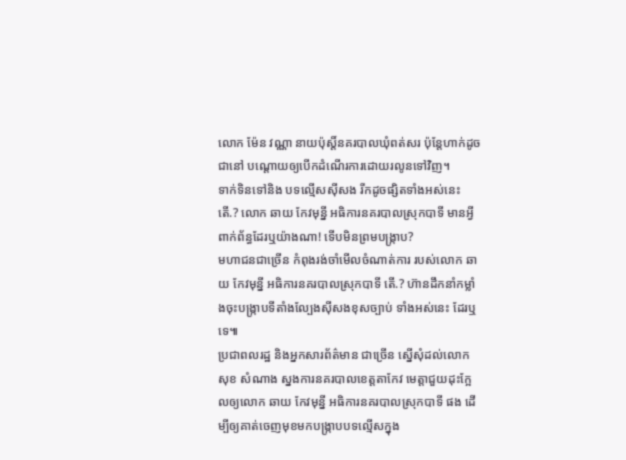លោក ម៉ែន វណ្ណា នាយប៉ុស្តិ៍នគរបាលឃុំពត់សរ ប៉ុន្តែហាក់ដូចជានៅ បណ្តោយឲ្យបើកដំណើរការដោយរលូនទៅវិញ។
ទាក់ទិនទៅនិង បទល្មើសស៊ីសង រីកដូចផ្សិតទាំងអស់នេះ តើ.? លោក ឆាយ កែវមុន្នី អធិការនគរបាលស្រុកបាទី មានអ្វីពាក់ព័ន្ធដែរឬយ៉ាងណា! ទើបមិនព្រមបង្រ្កាប?
មហាជនជាច្រើន កំពុងរង់ចាំមើលចំណាត់ការ របស់លោក ឆាយ កែវមុន្នី អធិការនគរបាលស្រុកបាទី តើ.? ហ៊ានដឹកនាំកម្លាំងចុះបង្ក្រាបទីតាំងល្បែងស៊ីសងខុសច្បាប់ ទាំងអស់នេះ ដែរឬទេ៕
ប្រជាពលរដ្ឋ និងអ្នកសារព័ត៌មាន ជាច្រើន ស្នើសុំដល់លោក សុខ សំណាង ស្នងការនគរបាលខេត្តតាកែវ មេត្តាជួយដុះក្អែលឲ្យលោក ឆាយ កែវមុន្នី អធិការនគរបាលស្រុកបាទី ផង ដើម្បីឲ្យគាត់ចេញមុខមកបង្ក្រាបបទល្មើសក្នុង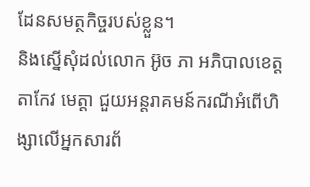ដែនសមត្ថកិច្ចរបស់ខ្លួន។
និងស្នើសុំដល់លោក អ៊ូច ភា អភិបាលខេត្តតាកែវ មេត្តា ជួយអន្តរាគមន៍ករណីអំពើហិង្សាលើអ្នកសារព័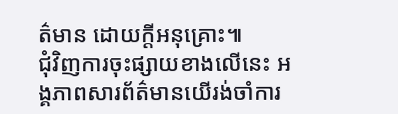ត៌មាន ដោយក្តីអនុគ្រោះ៕
ជុំវិញការចុះផ្សាយខាងលើនេះ អង្គភាពសារព័ត៌មានយើរង់ចាំការ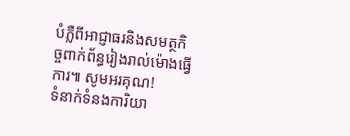បំភ្លឺពីអាជ្ញាធរនិងសមត្ថកិច្ចពាក់ព័ន្ធរៀងរាល់ម៉ោងធ្វើការ៕ សូមអរគុណ!
ទំនាក់ទំនងការិយា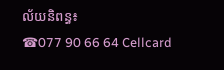ល័យនិពន្ធ៖
☎077 90 66 64 Cellcard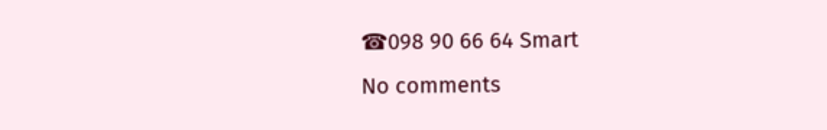☎098 90 66 64 Smart
No comments